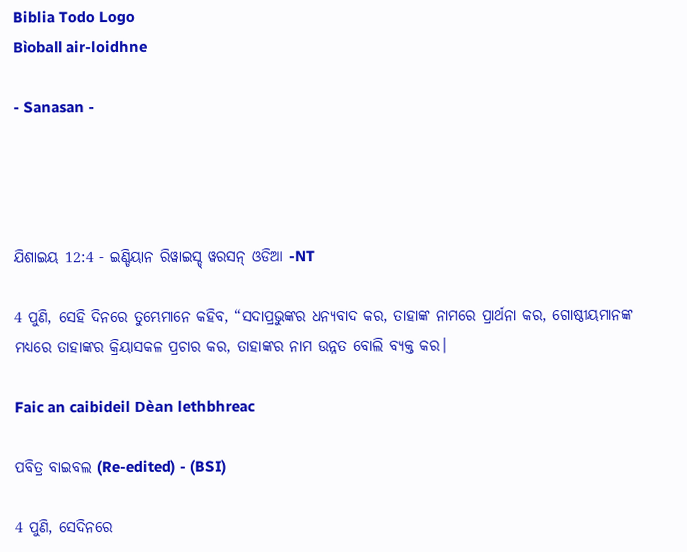Biblia Todo Logo
Bìoball air-loidhne

- Sanasan -




ଯିଶାଇୟ 12:4 - ଇଣ୍ଡିୟାନ ରିୱାଇସ୍ଡ୍ ୱରସନ୍ ଓଡିଆ -NT

4 ପୁଣି, ସେହି ଦିନରେ ତୁମ୍ଭେମାନେ କହିବ, “ସଦାପ୍ରଭୁଙ୍କର ଧନ୍ୟବାଦ କର, ତାହାଙ୍କ ନାମରେ ପ୍ରାର୍ଥନା କର, ଗୋଷ୍ଠୀୟମାନଙ୍କ ମଧ୍ୟରେ ତାହାଙ୍କର କ୍ରିୟାସକଳ ପ୍ରଚାର କର, ତାହାଙ୍କର ନାମ ଉନ୍ନତ ବୋଲି ବ୍ୟକ୍ତ କର।

Faic an caibideil Dèan lethbhreac

ପବିତ୍ର ବାଇବଲ (Re-edited) - (BSI)

4 ପୁଣି, ସେଦିନରେ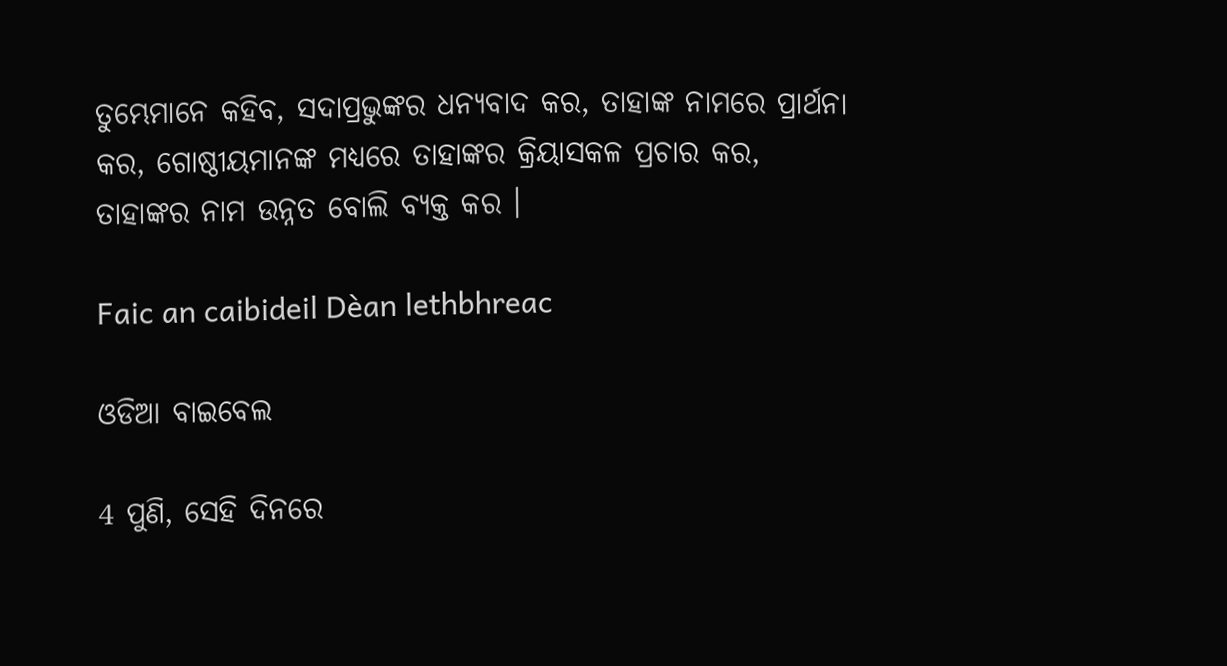ତୁମ୍ଭେମାନେ କହିବ, ସଦାପ୍ରଭୁଙ୍କର ଧନ୍ୟବାଦ କର, ତାହାଙ୍କ ନାମରେ ପ୍ରାର୍ଥନା କର, ଗୋଷ୍ଠୀୟମାନଙ୍କ ମଧ୍ୟରେ ତାହାଙ୍କର କ୍ରିୟାସକଳ ପ୍ରଚାର କର, ତାହାଙ୍କର ନାମ ଉନ୍ନତ ବୋଲି ବ୍ୟକ୍ତ କର ।

Faic an caibideil Dèan lethbhreac

ଓଡିଆ ବାଇବେଲ

4 ପୁଣି, ସେହି ଦିନରେ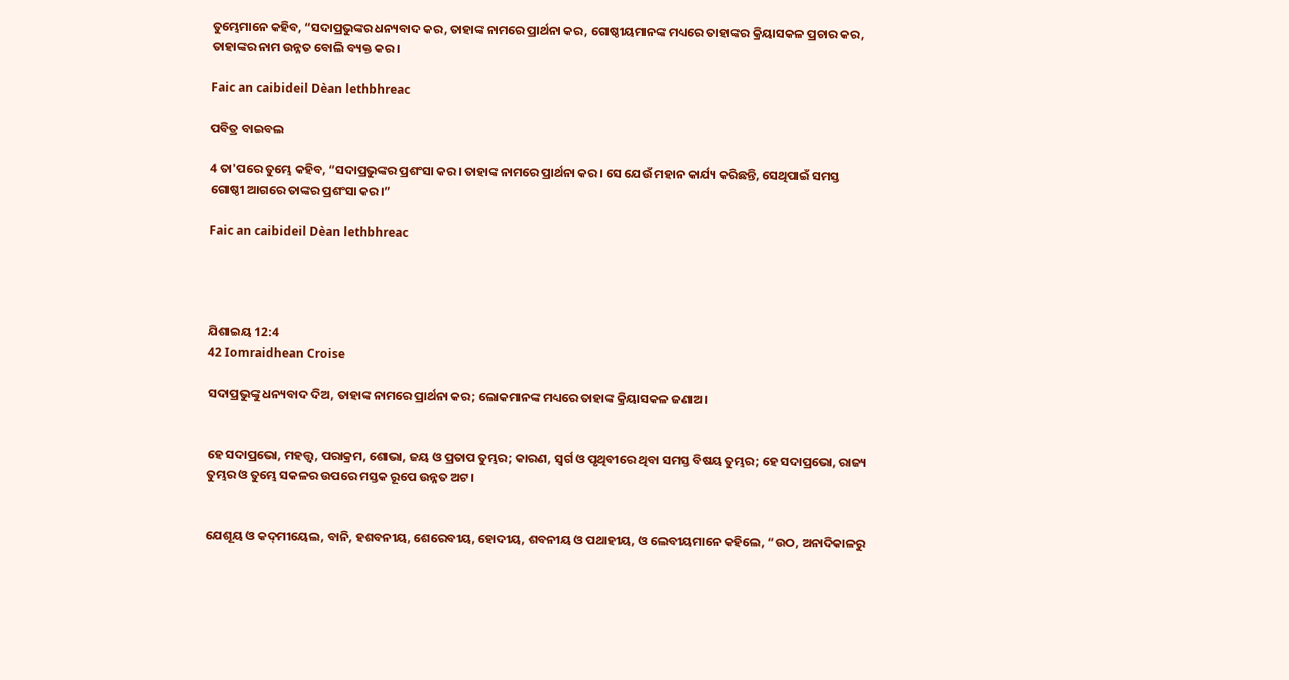ତୁମ୍ଭେମାନେ କହିବ, “ସଦାପ୍ରଭୁଙ୍କର ଧନ୍ୟବାଦ କର, ତାହାଙ୍କ ନାମରେ ପ୍ରାର୍ଥନା କର, ଗୋଷ୍ଠୀୟମାନଙ୍କ ମଧ୍ୟରେ ତାହାଙ୍କର କ୍ରିୟାସକଳ ପ୍ରଚାର କର, ତାହାଙ୍କର ନାମ ଉନ୍ନତ ବୋଲି ବ୍ୟକ୍ତ କର।

Faic an caibideil Dèan lethbhreac

ପବିତ୍ର ବାଇବଲ

4 ତା'ପରେ ତୁମ୍ଭେ କହିବ, “ସଦାପ୍ରଭୁଙ୍କର ପ୍ରଶଂସା କର। ତାହାଙ୍କ ନାମରେ ପ୍ରାର୍ଥନା କର। ସେ ଯେଉଁ ମହାନ କାର୍ଯ୍ୟ କରିଛନ୍ତି, ସେଥିପାଇଁ ସମସ୍ତ ଗୋଷ୍ଠୀ ଆଗରେ ତାଙ୍କର ପ୍ରଶଂସା କର।”

Faic an caibideil Dèan lethbhreac




ଯିଶାଇୟ 12:4
42 Iomraidhean Croise

ସଦାପ୍ରଭୁଙ୍କୁ ଧନ୍ୟବାଦ ଦିଅ, ତାହାଙ୍କ ନାମରେ ପ୍ରାର୍ଥନା କର; ଲୋକମାନଙ୍କ ମଧ୍ୟରେ ତାହାଙ୍କ କ୍ରିୟାସକଳ ଜଣାଅ।


ହେ ସଦାପ୍ରଭୋ, ମହତ୍ତ୍ୱ, ପରାକ୍ରମ, ଶୋଭା, ଜୟ ଓ ପ୍ରତାପ ତୁମ୍ଭର; କାରଣ, ସ୍ୱର୍ଗ ଓ ପୃଥିବୀରେ ଥିବା ସମସ୍ତ ବିଷୟ ତୁମ୍ଭର; ହେ ସଦାପ୍ରଭୋ, ରାଜ୍ୟ ତୁମ୍ଭର ଓ ତୁମ୍ଭେ ସକଳର ଉପରେ ମସ୍ତକ ରୂପେ ଉନ୍ନତ ଅଟ।


ଯେଶୂୟ ଓ କଦ୍‍ମୀୟେଲ, ବାନି, ହଶବନୀୟ, ଶେରେବୀୟ, ହୋଦୀୟ, ଶବନୀୟ ଓ ପଥାହୀୟ, ଓ ଲେବୀୟମାନେ କହିଲେ, “ଉଠ, ଅନାଦିକାଳରୁ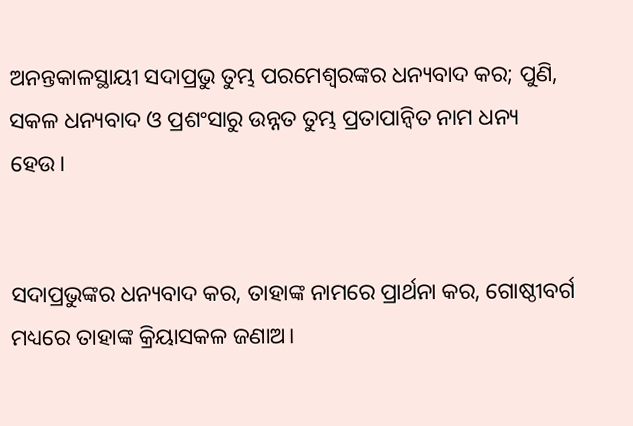ଅନନ୍ତକାଳସ୍ଥାୟୀ ସଦାପ୍ରଭୁ ତୁମ୍ଭ ପରମେଶ୍ୱରଙ୍କର ଧନ୍ୟବାଦ କର; ପୁଣି, ସକଳ ଧନ୍ୟବାଦ ଓ ପ୍ରଶଂସାରୁ ଉନ୍ନତ ତୁମ୍ଭ ପ୍ରତାପାନ୍ୱିତ ନାମ ଧନ୍ୟ ହେଉ।


ସଦାପ୍ରଭୁଙ୍କର ଧନ୍ୟବାଦ କର, ତାହାଙ୍କ ନାମରେ ପ୍ରାର୍ଥନା କର, ଗୋଷ୍ଠୀବର୍ଗ ମଧ୍ୟରେ ତାହାଙ୍କ କ୍ରିୟାସକଳ ଜଣାଅ।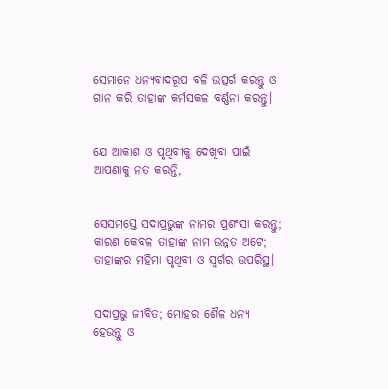ସେମାନେ ଧନ୍ୟବାଦରୂପ ବଳି ଉତ୍ସର୍ଗ କରନ୍ତୁ ଓ ଗାନ କରି ତାହାଙ୍କ କର୍ମସକଳ ବର୍ଣ୍ଣନା କରନ୍ତୁ।


ଯେ ଆକାଶ ଓ ପୃଥିବୀକୁ ଦେଖିବା ପାଇଁ ଆପଣାକୁ ନତ କରନ୍ତି,


ସେସମସ୍ତେ ସଦାପ୍ରଭୁଙ୍କ ନାମର ପ୍ରଶଂସା କରନ୍ତୁ; କାରଣ କେବଳ ତାହାଙ୍କ ନାମ ଉନ୍ନତ ଅଟେ; ତାହାଙ୍କର ମହିମା ପୃଥିବୀ ଓ ସ୍ୱର୍ଗର ଉପରିସ୍ଥ।


ସଦାପ୍ରଭୁ ଜୀବିତ; ମୋହର ଶୈଳ ଧନ୍ୟ ହେଉନ୍ତୁ ଓ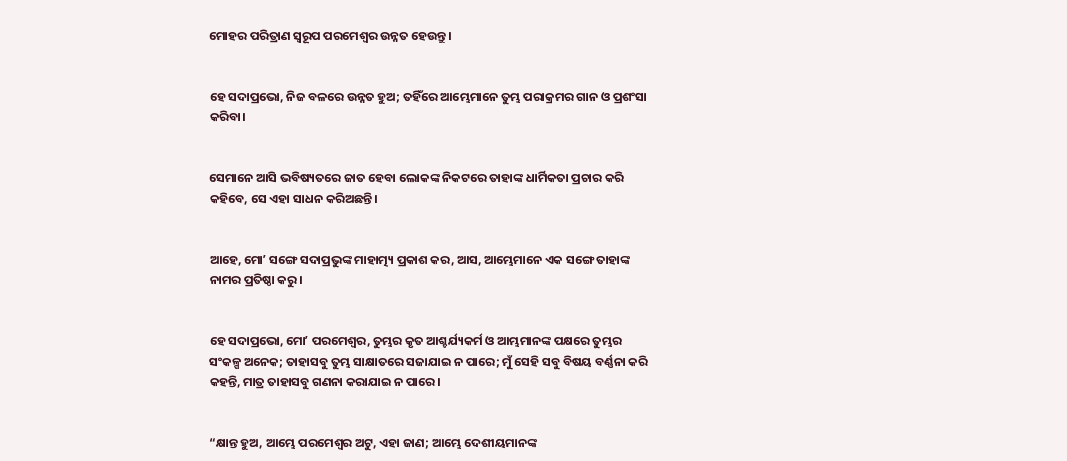ମୋହର ପରିତ୍ରାଣ ସ୍ୱରୂପ ପରମେଶ୍ୱର ଉନ୍ନତ ହେଉନ୍ତୁ।


ହେ ସଦାପ୍ରଭୋ, ନିଜ ବଳରେ ଉନ୍ନତ ହୁଅ; ତହିଁରେ ଆମ୍ଭେମାନେ ତୁମ୍ଭ ପରାକ୍ରମର ଗାନ ଓ ପ୍ରଶଂସା କରିବା।


ସେମାନେ ଆସି ଭବିଷ୍ୟତରେ ଜାତ ହେବା ଲୋକଙ୍କ ନିକଟରେ ତାହାଙ୍କ ଧାର୍ମିକତା ପ୍ରଚାର କରି କହିବେ, ସେ ଏହା ସାଧନ କରିଅଛନ୍ତି।


ଆହେ, ମୋʼ ସଙ୍ଗେ ସଦାପ୍ରଭୁଙ୍କ ମାହାତ୍ମ୍ୟ ପ୍ରକାଶ କର, ଆସ, ଆମ୍ଭେମାନେ ଏକ ସଙ୍ଗେ ତାହାଙ୍କ ନାମର ପ୍ରତିଷ୍ଠା କରୁ।


ହେ ସଦାପ୍ରଭୋ, ମୋʼ ପରମେଶ୍ୱର, ତୁମ୍ଭର କୃତ ଆଶ୍ଚର୍ଯ୍ୟକର୍ମ ଓ ଆମ୍ଭମାନଙ୍କ ପକ୍ଷରେ ତୁମ୍ଭର ସଂକଳ୍ପ ଅନେକ; ତାହାସବୁ ତୁମ୍ଭ ସାକ୍ଷାତରେ ସଜାଯାଇ ନ ପାରେ; ମୁଁ ସେହି ସବୁ ବିଷୟ ବର୍ଣ୍ଣନା କରି କହନ୍ତି, ମାତ୍ର ତାହାସବୁ ଗଣନା କରାଯାଇ ନ ପାରେ।


“କ୍ଷାନ୍ତ ହୁଅ, ଆମ୍ଭେ ପରମେଶ୍ୱର ଅଟୁ, ଏହା ଜାଣ; ଆମ୍ଭେ ଦେଶୀୟମାନଙ୍କ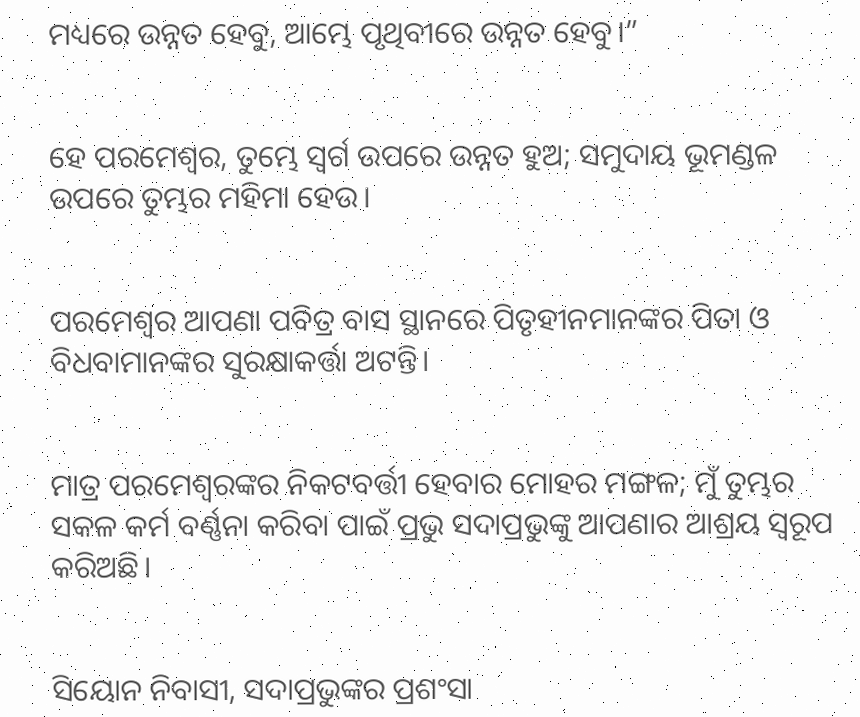ମଧ୍ୟରେ ଉନ୍ନତ ହେବୁ, ଆମ୍ଭେ ପୃଥିବୀରେ ଉନ୍ନତ ହେବୁ।”


ହେ ପରମେଶ୍ୱର, ତୁମ୍ଭେ ସ୍ୱର୍ଗ ଉପରେ ଉନ୍ନତ ହୁଅ; ସମୁଦାୟ ଭୂମଣ୍ଡଳ ଉପରେ ତୁମ୍ଭର ମହିମା ହେଉ।


ପରମେଶ୍ୱର ଆପଣା ପବିତ୍ର ବାସ ସ୍ଥାନରେ ପିତୃହୀନମାନଙ୍କର ପିତା ଓ ବିଧବାମାନଙ୍କର ସୁରକ୍ଷାକର୍ତ୍ତା ଅଟନ୍ତି।


ମାତ୍ର ପରମେଶ୍ୱରଙ୍କର ନିକଟବର୍ତ୍ତୀ ହେବାର ମୋହର ମଙ୍ଗଳ; ମୁଁ ତୁମ୍ଭର ସକଳ କର୍ମ ବର୍ଣ୍ଣନା କରିବା ପାଇଁ ପ୍ରଭୁ ସଦାପ୍ରଭୁଙ୍କୁ ଆପଣାର ଆଶ୍ରୟ ସ୍ୱରୂପ କରିଅଛି।


ସିୟୋନ ନିବାସୀ, ସଦାପ୍ରଭୁଙ୍କର ପ୍ରଶଂସା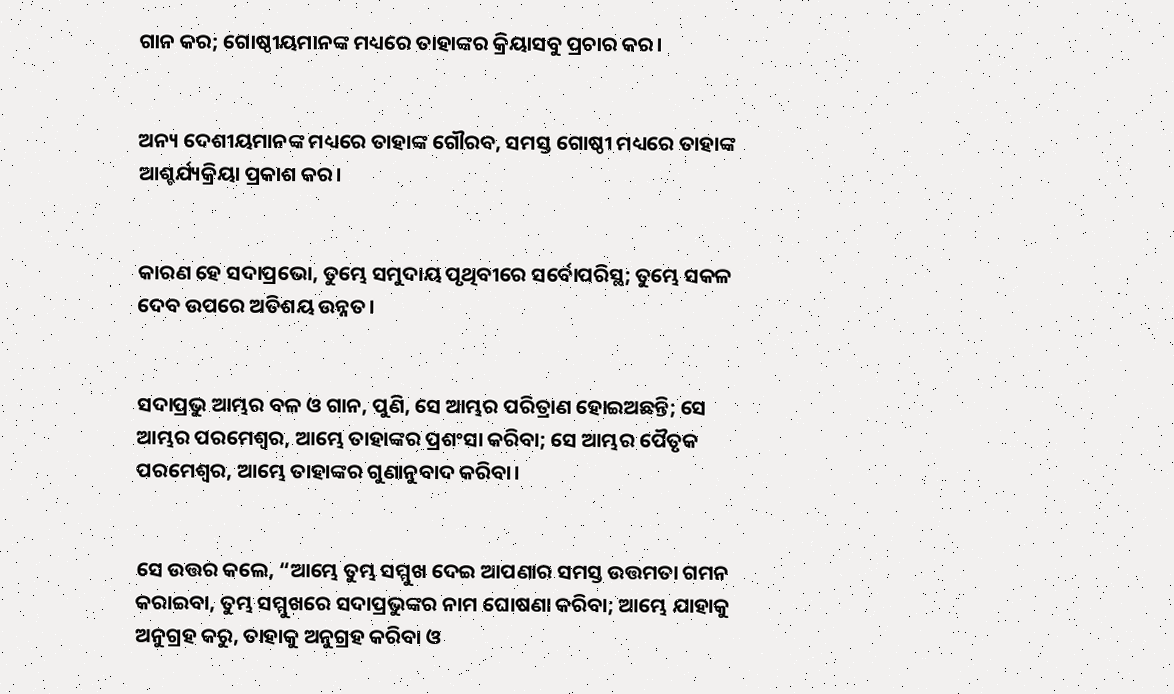ଗାନ କର; ଗୋଷ୍ଠୀୟମାନଙ୍କ ମଧ୍ୟରେ ତାହାଙ୍କର କ୍ରିୟାସବୁ ପ୍ରଚାର କର।


ଅନ୍ୟ ଦେଶୀୟମାନଙ୍କ ମଧ୍ୟରେ ତାହାଙ୍କ ଗୌରବ, ସମସ୍ତ ଗୋଷ୍ଠୀ ମଧ୍ୟରେ ତାହାଙ୍କ ଆଶ୍ଚର୍ଯ୍ୟକ୍ରିୟା ପ୍ରକାଶ କର।


କାରଣ ହେ ସଦାପ୍ରଭୋ, ତୁମ୍ଭେ ସମୁଦାୟ ପୃଥିବୀରେ ସର୍ବୋପରିସ୍ଥ; ତୁମ୍ଭେ ସକଳ ଦେବ ଉପରେ ଅତିଶୟ ଉନ୍ନତ।


ସଦାପ୍ରଭୁ ଆମ୍ଭର ବଳ ଓ ଗାନ, ପୁଣି, ସେ ଆମ୍ଭର ପରିତ୍ରାଣ ହୋଇଅଛନ୍ତି; ସେ ଆମ୍ଭର ପରମେଶ୍ୱର, ଆମ୍ଭେ ତାହାଙ୍କର ପ୍ରଶଂସା କରିବା; ସେ ଆମ୍ଭର ପୈତୃକ ପରମେଶ୍ୱର, ଆମ୍ଭେ ତାହାଙ୍କର ଗୁଣାନୁବାଦ କରିବା।


ସେ ଉତ୍ତର କଲେ, “ଆମ୍ଭେ ତୁମ୍ଭ ସମ୍ମୁଖ ଦେଇ ଆପଣାର ସମସ୍ତ ଉତ୍ତମତା ଗମନ କରାଇବା, ତୁମ୍ଭ ସମ୍ମୁଖରେ ସଦାପ୍ରଭୁଙ୍କର ନାମ ଘୋଷଣା କରିବା; ଆମ୍ଭେ ଯାହାକୁ ଅନୁଗ୍ରହ କରୁ, ତାହାକୁ ଅନୁଗ୍ରହ କରିବା ଓ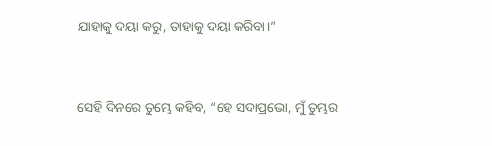ଯାହାକୁ ଦୟା କରୁ, ତାହାକୁ ଦୟା କରିବା।”


ସେହି ଦିନରେ ତୁମ୍ଭେ କହିବ, “ହେ ସଦାପ୍ରଭୋ, ମୁଁ ତୁମ୍ଭର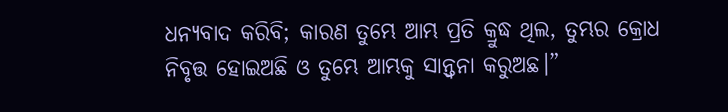ଧନ୍ୟବାଦ କରିବି; କାରଣ ତୁମ୍ଭେ ଆମ୍ଭ ପ୍ରତି କ୍ରୁଦ୍ଧ ଥିଲ, ତୁମ୍ଭର କ୍ରୋଧ ନିବୃତ୍ତ ହୋଇଅଛି ଓ ତୁମ୍ଭେ ଆମ୍ଭକୁ ସାନ୍ତ୍ୱନା କରୁଅଛ।”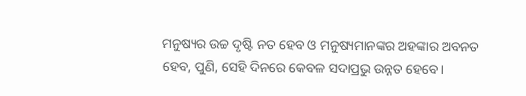ମନୁଷ୍ୟର ଉଚ୍ଚ ଦୃଷ୍ଟି ନତ ହେବ ଓ ମନୁଷ୍ୟମାନଙ୍କର ଅହଙ୍କାର ଅବନତ ହେବ, ପୁଣି, ସେହି ଦିନରେ କେବଳ ସଦାପ୍ରଭୁ ଉନ୍ନତ ହେବେ।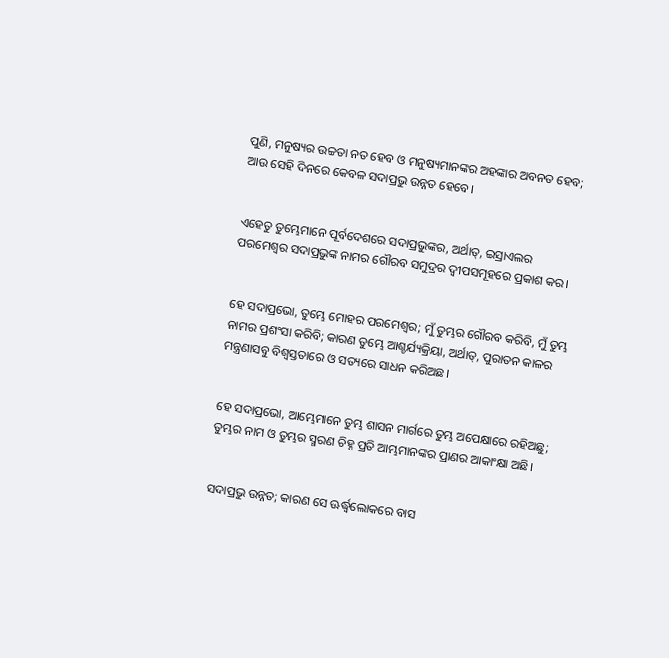ପୁଣି, ମନୁଷ୍ୟର ଉଚ୍ଚତା ନତ ହେବ ଓ ମନୁଷ୍ୟମାନଙ୍କର ଅହଙ୍କାର ଅବନତ ହେବ; ଆଉ ସେହି ଦିନରେ କେବଳ ସଦାପ୍ରଭୁ ଉନ୍ନତ ହେବେ।


ଏହେତୁ ତୁମ୍ଭେମାନେ ପୂର୍ବଦେଶରେ ସଦାପ୍ରଭୁଙ୍କର, ଅର୍ଥାତ୍‍, ଇସ୍ରାଏଲର ପରମେଶ୍ୱର ସଦାପ୍ରଭୁଙ୍କ ନାମର ଗୌରବ ସମୁଦ୍ରର ଦ୍ୱୀପସମୂହରେ ପ୍ରକାଶ କର।


ହେ ସଦାପ୍ରଭୋ, ତୁମ୍ଭେ ମୋହର ପରମେଶ୍ୱର; ମୁଁ ତୁମ୍ଭର ଗୌରବ କରିବି, ମୁଁ ତୁମ୍ଭ ନାମର ପ୍ରଶଂସା କରିବି; କାରଣ ତୁମ୍ଭେ ଆଶ୍ଚର୍ଯ୍ୟକ୍ରିୟା, ଅର୍ଥାତ୍‍, ପୁରାତନ କାଳର ମନ୍ତ୍ରଣାସବୁ ବିଶ୍ୱସ୍ତତାରେ ଓ ସତ୍ୟରେ ସାଧନ କରିଅଛ।


ହେ ସଦାପ୍ରଭୋ, ଆମ୍ଭେମାନେ ତୁମ୍ଭ ଶାସନ ମାର୍ଗରେ ତୁମ୍ଭ ଅପେକ୍ଷାରେ ରହିଅଛୁ; ତୁମ୍ଭର ନାମ ଓ ତୁମ୍ଭର ସ୍ମରଣ ଚିହ୍ନ ପ୍ରତି ଆମ୍ଭମାନଙ୍କର ପ୍ରାଣର ଆକାଂକ୍ଷା ଅଛି।


ସଦାପ୍ରଭୁ ଉନ୍ନତ; କାରଣ ସେ ଊର୍ଦ୍ଧ୍ୱଲୋକରେ ବାସ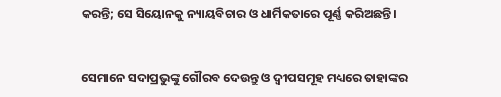କରନ୍ତି; ସେ ସିୟୋନକୁ ନ୍ୟାୟବିଚାର ଓ ଧାର୍ମିକତାରେ ପୂର୍ଣ୍ଣ କରିଅଛନ୍ତି।


ସେମାନେ ସଦାପ୍ରଭୁଙ୍କୁ ଗୌରବ ଦେଉନ୍ତୁ ଓ ଦ୍ୱୀପସମୂହ ମଧ୍ୟରେ ତାହାଙ୍କର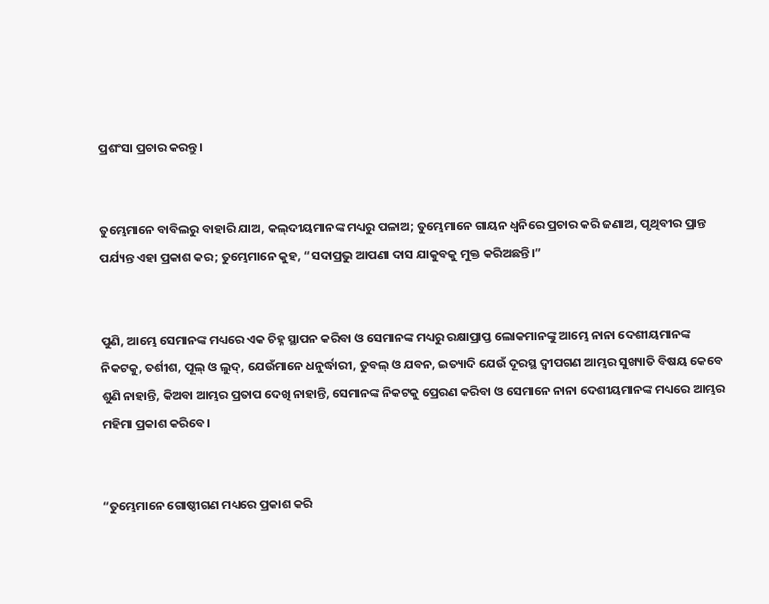ପ୍ରଶଂସା ପ୍ରଚାର କରନ୍ତୁ।


ତୁମ୍ଭେମାନେ ବାବିଲରୁ ବାହାରି ଯାଅ, କଲ୍‍ଦୀୟମାନଙ୍କ ମଧ୍ୟରୁ ପଳାଅ; ତୁମ୍ଭେମାନେ ଗାୟନ ଧ୍ୱନିରେ ପ୍ରଚାର କରି ଜଣାଅ, ପୃଥିବୀର ପ୍ରାନ୍ତ ପର୍ଯ୍ୟନ୍ତ ଏହା ପ୍ରକାଶ କର; ତୁମ୍ଭେମାନେ କୁହ, “ସଦାପ୍ରଭୁ ଆପଣା ଦାସ ଯାକୁବକୁ ମୁକ୍ତ କରିଅଛନ୍ତି।”


ପୁଣି, ଆମ୍ଭେ ସେମାନଙ୍କ ମଧ୍ୟରେ ଏକ ଚିହ୍ନ ସ୍ଥାପନ କରିବା ଓ ସେମାନଙ୍କ ମଧ୍ୟରୁ ରକ୍ଷାପ୍ରାପ୍ତ ଲୋକମାନଙ୍କୁ ଆମ୍ଭେ ନାନା ଦେଶୀୟମାନଙ୍କ ନିକଟକୁ, ତର୍ଶୀଶ, ପୂଲ୍‍ ଓ ଲୁଦ୍‍, ଯେଉଁମାନେ ଧନୁର୍ଦ୍ଧାରୀ, ତୁବଲ୍‍ ଓ ଯବନ, ଇତ୍ୟାଦି ଯେଉଁ ଦୂରସ୍ଥ ଦ୍ୱୀପଗଣ ଆମ୍ଭର ସୁଖ୍ୟାତି ବିଷୟ କେବେ ଶୁଣି ନାହାନ୍ତି, କିଅବା ଆମ୍ଭର ପ୍ରତାପ ଦେଖି ନାହାନ୍ତି, ସେମାନଙ୍କ ନିକଟକୁ ପ୍ରେରଣ କରିବା ଓ ସେମାନେ ନାନା ଦେଶୀୟମାନଙ୍କ ମଧ୍ୟରେ ଆମ୍ଭର ମହିମା ପ୍ରକାଶ କରିବେ।


“ତୁମ୍ଭେମାନେ ଗୋଷ୍ଠୀଗଣ ମଧ୍ୟରେ ପ୍ରକାଶ କରି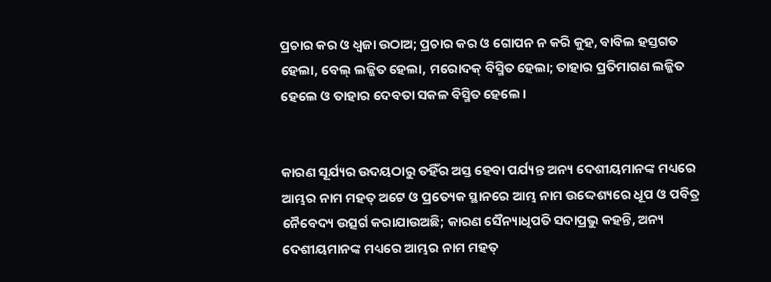ପ୍ରଚାର କର ଓ ଧ୍ୱଜା ଉଠାଅ; ପ୍ରଚାର କର ଓ ଗୋପନ ନ କରି କୁହ, ବାବିଲ ହସ୍ତଗତ ହେଲା, ବେଲ୍ ଲଜ୍ଜିତ ହେଲା, ମରୋଦକ୍‍ ବିସ୍ମିତ ହେଲା; ତାହାର ପ୍ରତିମାଗଣ ଲଜ୍ଜିତ ହେଲେ ଓ ତାହାର ଦେବତା ସକଳ ବିସ୍ମିତ ହେଲେ।


କାରଣ ସୂର୍ଯ୍ୟର ଉଦୟଠାରୁ ତହିଁର ଅସ୍ତ ହେବା ପର୍ଯ୍ୟନ୍ତ ଅନ୍ୟ ଦେଶୀୟମାନଙ୍କ ମଧ୍ୟରେ ଆମ୍ଭର ନାମ ମହତ୍ ଅଟେ ଓ ପ୍ରତ୍ୟେକ ସ୍ଥାନରେ ଆମ୍ଭ ନାମ ଉଦ୍ଦେଶ୍ୟରେ ଧୂପ ଓ ପବିତ୍ର ନୈବେଦ୍ୟ ଉତ୍ସର୍ଗ କରାଯାଉଅଛି; କାରଣ ସୈନ୍ୟାଧିପତି ସଦାପ୍ରଭୁ କହନ୍ତି, ଅନ୍ୟ ଦେଶୀୟମାନଙ୍କ ମଧ୍ୟରେ ଆମ୍ଭର ନାମ ମହତ୍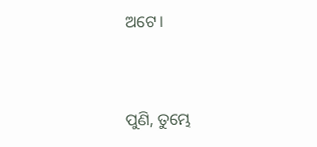ଅଟେ।


ପୁଣି, ତୁମ୍ଭେ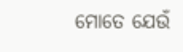ମୋତେ ଯେଉଁ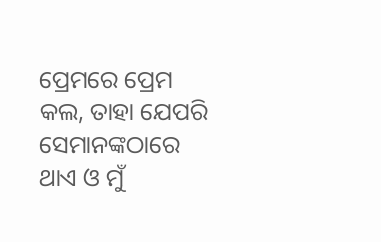ପ୍ରେମରେ ପ୍ରେମ କଲ, ତାହା ଯେପରି ସେମାନଙ୍କଠାରେ ଥାଏ ଓ ମୁଁ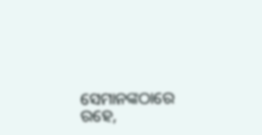ସେମାନଙ୍କଠାରେ ରହେ,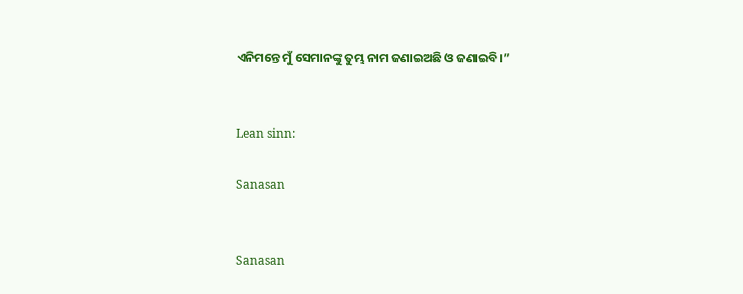ଏନିମନ୍ତେ ମୁଁ ସେମାନଙ୍କୁ ତୁମ୍ଭ ନାମ ଜଣାଇଅଛି ଓ ଜଣାଇବି।”


Lean sinn:

Sanasan


Sanasan